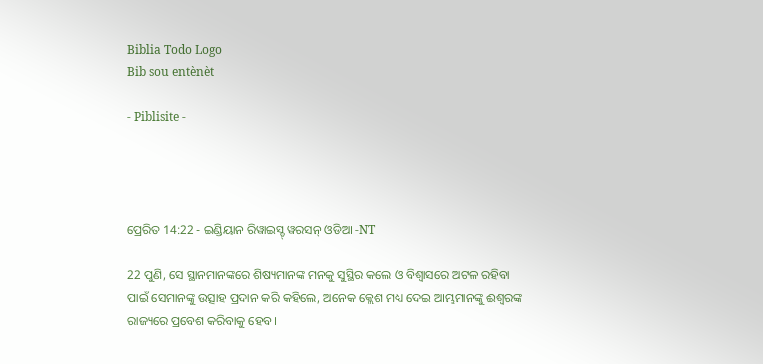Biblia Todo Logo
Bib sou entènèt

- Piblisite -




ପ୍ରେରିତ 14:22 - ଇଣ୍ଡିୟାନ ରିୱାଇସ୍ଡ୍ ୱରସନ୍ ଓଡିଆ -NT

22 ପୁଣି, ସେ ସ୍ଥାନମାନଙ୍କରେ ଶିଷ୍ୟମାନଙ୍କ ମନକୁ ସୁସ୍ଥିର କଲେ ଓ ବିଶ୍ୱାସରେ ଅଟଳ ରହିବା ପାଇଁ ସେମାନଙ୍କୁ ଉତ୍ସାହ ପ୍ରଦାନ କରି କହିଲେ, ଅନେକ କ୍ଲେଶ ମଧ୍ୟ ଦେଇ ଆମ୍ଭମାନଙ୍କୁ ଈଶ୍ବରଙ୍କ ରାଜ୍ୟରେ ପ୍ରବେଶ କରିବାକୁ ହେବ।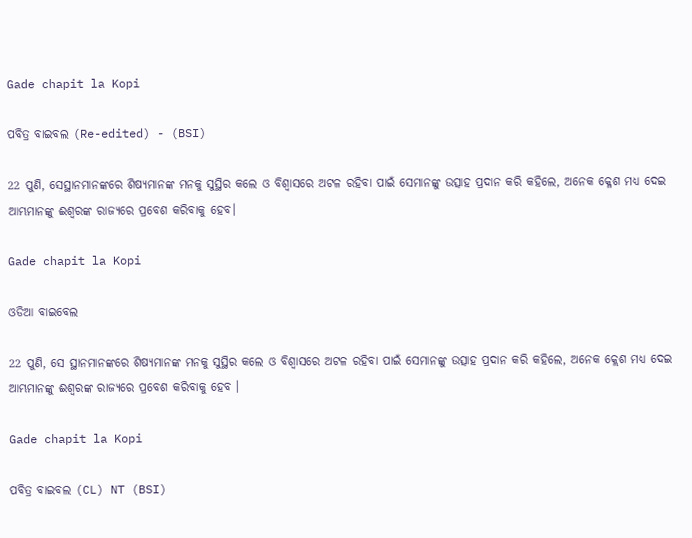Gade chapit la Kopi

ପବିତ୍ର ବାଇବଲ (Re-edited) - (BSI)

22 ପୁଣି, ସେସ୍ଥାନମାନଙ୍କରେ ଶିଷ୍ୟମାନଙ୍କ ମନକୁ ସୁସ୍ଥିର କଲେ ଓ ବିଶ୍ଵାସରେ ଅଟଳ ରହିବା ପାଇଁ ସେମାନଙ୍କୁ ଉତ୍ସାହ ପ୍ରଦାନ କରି କହିଲେ, ଅନେକ କ୍ଳେଶ ମଧ୍ୟ ଦେଇ ଆମ୍ଭମାନଙ୍କୁ ଈଶ୍ଵରଙ୍କ ରାଜ୍ୟରେ ପ୍ରବେଶ କରିବାକୁ ହେବ।

Gade chapit la Kopi

ଓଡିଆ ବାଇବେଲ

22 ପୁଣି, ସେ ସ୍ଥାନମାନଙ୍କରେ ଶିଷ୍ୟମାନଙ୍କ ମନକୁ ସୁସ୍ଥିର କଲେ ଓ ବିଶ୍ୱାସରେ ଅଟଳ ରହିବା ପାଇଁ ସେମାନଙ୍କୁ ଉତ୍ସାହ ପ୍ରଦାନ କରି କହିଲେ, ଅନେକ କ୍ଲେଶ ମଧ୍ୟ ଦେଇ ଆମ୍ଭମାନଙ୍କୁ ଈଶ୍ୱରଙ୍କ ରାଜ୍ୟରେ ପ୍ରବେଶ କରିବାକୁ ହେବ ।

Gade chapit la Kopi

ପବିତ୍ର ବାଇବଲ (CL) NT (BSI)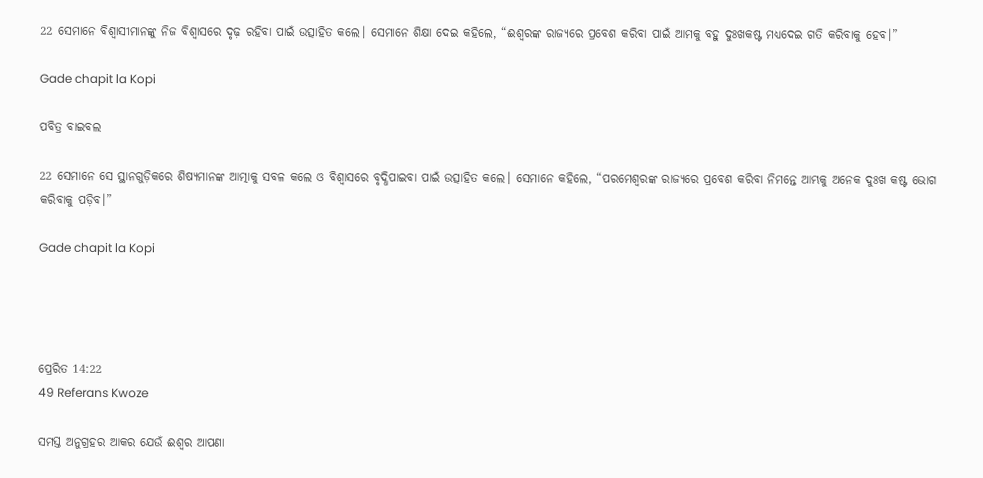22 ସେମାନେ ବିଶ୍ୱାସୀମାନଙ୍କୁ ନିଜ ବିଶ୍ୱାସରେ ଦୃଢ଼ ରହିବା ପାଇଁ ଉତ୍ସାହିତ କଲେ। ସେମାନେ ଶିକ୍ଷା ଦେଇ କହିଲେ, “ଈଶ୍ୱରଙ୍କ ରାଜ୍ୟରେ ପ୍ରବେଶ କରିବା ପାଇଁ ଆମକୁ ବହୁ ଦୁଃଖକଷ୍ଟ ମଧ୍ୟଦେଇ ଗତି କରିବାକୁ ହେବ।”

Gade chapit la Kopi

ପବିତ୍ର ବାଇବଲ

22 ସେମାନେ ସେ ସ୍ଥାନଗୁଡ଼ିକରେ ଶିଷ୍ୟମାନଙ୍କ ଆତ୍ମାକୁ ସବଳ କଲେ ଓ ବିଶ୍ୱାସରେ ବୃଦ୍ଧିପାଇବା ପାଇଁ ଉତ୍ସାହିତ କଲେ। ସେମାନେ କହିଲେ, “ପରମେଶ୍ୱରଙ୍କ ରାଜ୍ୟରେ ପ୍ରବେଶ କରିବା ନିମନ୍ତେ ଆମ୍ଭକୁ ଅନେକ ଦୁଃଖ କଷ୍ଟ ଭୋଗ କରିବାକୁ ପଡ଼ିବ।”

Gade chapit la Kopi




ପ୍ରେରିତ 14:22
49 Referans Kwoze

ସମସ୍ତ ଅନୁଗ୍ରହର ଆକର ଯେଉଁ ଈଶ୍ବର ଆପଣା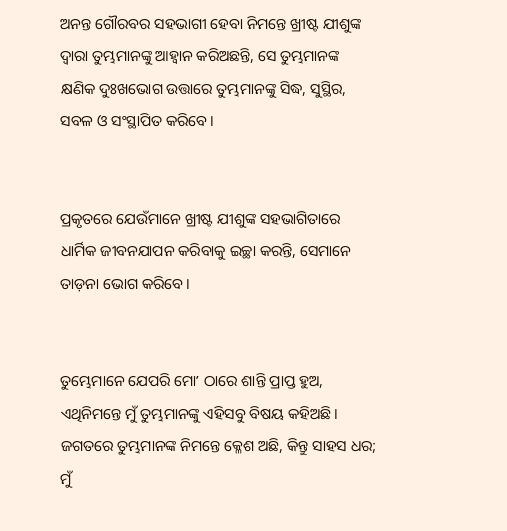ଅନନ୍ତ ଗୌରବର ସହଭାଗୀ ହେବା ନିମନ୍ତେ ଖ୍ରୀଷ୍ଟ ଯୀଶୁଙ୍କ ଦ୍ୱାରା ତୁମ୍ଭମାନଙ୍କୁ ଆହ୍ୱାନ କରିଅଛନ୍ତି, ସେ ତୁମ୍ଭମାନଙ୍କ କ୍ଷଣିକ ଦୁଃଖଭୋଗ ଉତ୍ତାରେ ତୁମ୍ଭମାନଙ୍କୁ ସିଦ୍ଧ, ସୁସ୍ଥିର, ସବଳ ଓ ସଂସ୍ଥାପିତ କରିବେ।


ପ୍ରକୃତରେ ଯେଉଁମାନେ ଖ୍ରୀଷ୍ଟ ଯୀଶୁଙ୍କ ସହଭାଗିତାରେ ଧାର୍ମିକ ଜୀବନଯାପନ କରିବାକୁ ଇଚ୍ଛା କରନ୍ତି, ସେମାନେ ତାଡ଼ନା ଭୋଗ କରିବେ।


ତୁମ୍ଭେମାନେ ଯେପରି ମୋʼ ଠାରେ ଶାନ୍ତି ପ୍ରାପ୍ତ ହୁଅ, ଏଥିନିମନ୍ତେ ମୁଁ ତୁମ୍ଭମାନଙ୍କୁ ଏହିସବୁ ବିଷୟ କହିଅଛି। ଜଗତରେ ତୁମ୍ଭମାନଙ୍କ ନିମନ୍ତେ କ୍ଳେଶ ଅଛି, କିନ୍ତୁ ସାହସ ଧର; ମୁଁ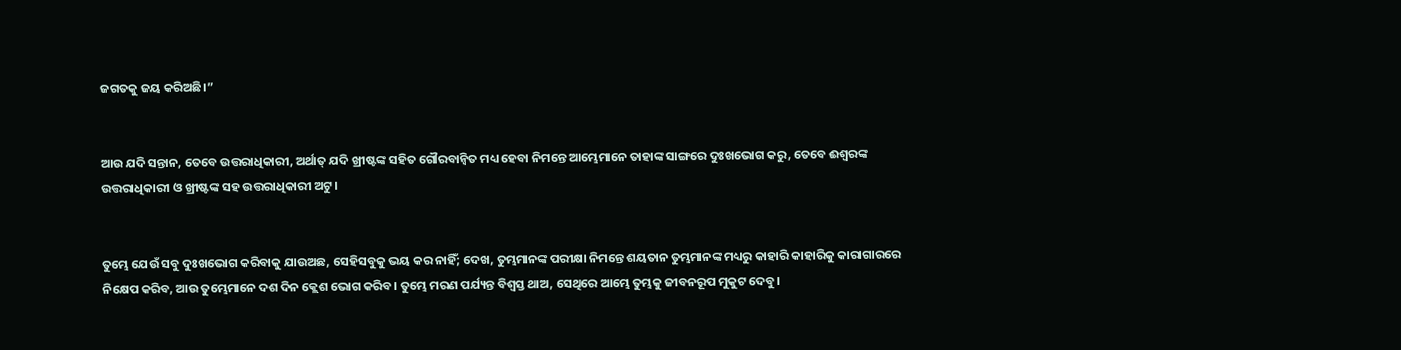ଜଗତକୁ ଜୟ କରିଅଛି।”


ଆଉ ଯଦି ସନ୍ତାନ, ତେବେ ଉତ୍ତରାଧିକାରୀ, ଅର୍ଥାତ୍‍ ଯଦି ଖ୍ରୀଷ୍ଟଙ୍କ ସହିତ ଗୌରବାନ୍ୱିତ ମଧ୍ୟ ହେବା ନିମନ୍ତେ ଆମ୍ଭେମାନେ ତାହାଙ୍କ ସାଙ୍ଗରେ ଦୁଃଖଭୋଗ କରୁ, ତେବେ ଈଶ୍ବରଙ୍କ ଉତ୍ତରାଧିକାରୀ ଓ ଖ୍ରୀଷ୍ଟଙ୍କ ସହ ଉତ୍ତରାଧିକାରୀ ଅଟୁ।


ତୁମ୍ଭେ ଯେଉଁ ସବୁ ଦୁଃଖଭୋଗ କରିବାକୁ ଯାଉଅଛ, ସେହିସବୁକୁ ଭୟ କର ନାହିଁ; ଦେଖ, ତୁମ୍ଭମାନଙ୍କ ପରୀକ୍ଷା ନିମନ୍ତେ ଶୟତାନ ତୁମ୍ଭମାନଙ୍କ ମଧ୍ୟରୁ କାହାରି କାହାରିକୁ କାରାଗାରରେ ନିକ୍ଷେପ କରିବ, ଆଉ ତୁମ୍ଭେମାନେ ଦଶ ଦିନ କ୍ଲେଶ ଭୋଗ କରିବ। ତୁମ୍ଭେ ମରଣ ପର୍ଯ୍ୟନ୍ତ ବିଶ୍ୱସ୍ତ ଥାଅ, ସେଥିରେ ଆମ୍ଭେ ତୁମ୍ଭକୁ ଜୀବନରୂପ ମୁକୁଟ ଦେବୁ।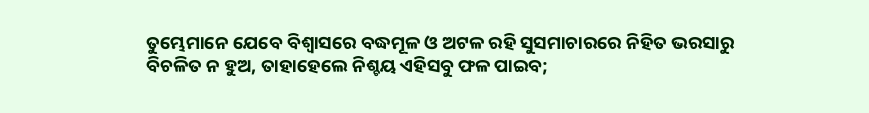ତୁମ୍ଭେମାନେ ଯେବେ ବିଶ୍ୱାସରେ ବଦ୍ଧମୂଳ ଓ ଅଟଳ ରହି ସୁସମାଚାରରେ ନିହିତ ଭରସାରୁ ବିଚଳିତ ନ ହୁଅ, ତାହାହେଲେ ନିଶ୍ଚୟ ଏହିସବୁ ଫଳ ପାଇବ;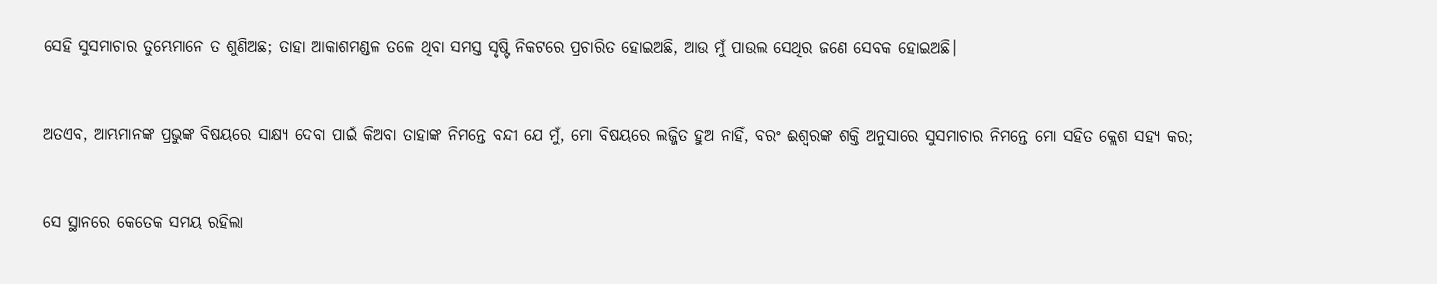ସେହି ସୁସମାଚାର ତୁମ୍ଭେମାନେ ତ ଶୁଣିଅଛ; ତାହା ଆକାଶମଣ୍ଡଳ ତଳେ ଥିବା ସମସ୍ତ ସୃଷ୍ଟି ନିକଟରେ ପ୍ରଚାରିତ ହୋଇଅଛି, ଆଉ ମୁଁ ପାଉଲ ସେଥିର ଜଣେ ସେବକ ହୋଇଅଛି।


ଅତଏବ, ଆମ୍ଭମାନଙ୍କ ପ୍ରଭୁଙ୍କ ବିଷୟରେ ସାକ୍ଷ୍ୟ ଦେବା ପାଇଁ କିଅବା ତାହାଙ୍କ ନିମନ୍ତେ ବନ୍ଦୀ ଯେ ମୁଁ, ମୋ ବିଷୟରେ ଲଜ୍ଜିତ ହୁଅ ନାହିଁ, ବରଂ ଈଶ୍ବରଙ୍କ ଶକ୍ତି ଅନୁସାରେ ସୁସମାଚାର ନିମନ୍ତେ ମୋ ସହିତ କ୍ଲେଶ ସହ୍ୟ କର;


ସେ ସ୍ଥାନରେ କେତେକ ସମୟ ରହିଲା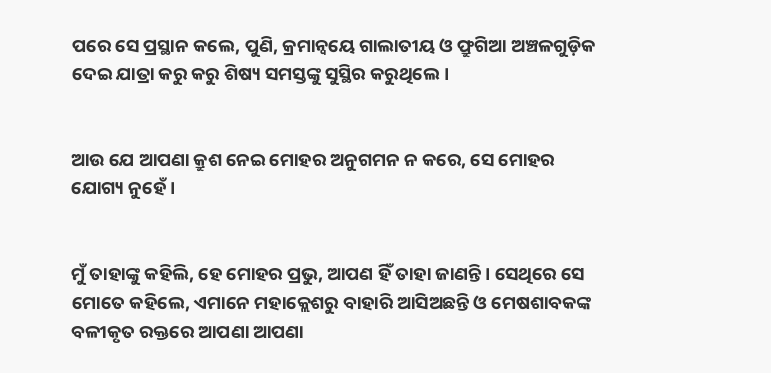ପରେ ସେ ପ୍ରସ୍ଥାନ କଲେ, ପୁଣି, କ୍ରମାନ୍ୱୟେ ଗାଲାତୀୟ ଓ ଫ୍ରୁଗିଆ ଅଞ୍ଚଳଗୁଡ଼ିକ ଦେଇ ଯାତ୍ରା କରୁ କରୁ ଶିଷ୍ୟ ସମସ୍ତଙ୍କୁ ସୁସ୍ଥିର କରୁଥିଲେ।


ଆଉ ଯେ ଆପଣା କ୍ରୁଶ ନେଇ ମୋହର ଅନୁଗମନ ନ କରେ, ସେ ମୋହର ଯୋଗ୍ୟ ନୁହେଁ।


ମୁଁ ତାହାଙ୍କୁ କହିଲି, ହେ ମୋହର ପ୍ରଭୁ, ଆପଣ ହିଁ ତାହା ଜାଣନ୍ତି। ସେଥିରେ ସେ ମୋତେ କହିଲେ, ଏମାନେ ମହାକ୍ଲେଶରୁ ବାହାରି ଆସିଅଛନ୍ତି ଓ ମେଷଶାବକଙ୍କ ବଳୀକୃତ ରକ୍ତରେ ଆପଣା ଆପଣା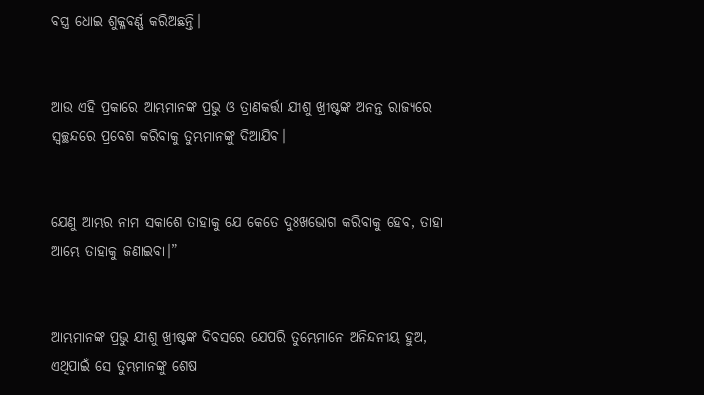ବସ୍ତ୍ର ଧୋଇ ଶୁକ୍ଳବର୍ଣ୍ଣ କରିଅଛନ୍ତି।


ଆଉ ଏହି ପ୍ରକାରେ ଆମ୍ଭମାନଙ୍କ ପ୍ରଭୁ ଓ ତ୍ରାଣକର୍ତ୍ତା ଯୀଶୁ ଖ୍ରୀଷ୍ଟଙ୍କ ଅନନ୍ତ ରାଜ୍ୟରେ ସ୍ୱଚ୍ଛନ୍ଦରେ ପ୍ରବେଶ କରିବାକୁ ତୁମ୍ଭମାନଙ୍କୁ ଦିଆଯିବ।


ଯେଣୁ ଆମ୍ଭର ନାମ ସକାଶେ ତାହାକୁ ଯେ କେତେ ଦୁଃଖଭୋଗ କରିବାକୁ ହେବ, ତାହା ଆମ୍ଭେ ତାହାକୁ ଜଣାଇବା।”


ଆମ୍ଭମାନଙ୍କ ପ୍ରଭୁ ଯୀଶୁ ଖ୍ରୀଷ୍ଟଙ୍କ ଦିବସରେ ଯେପରି ତୁମ୍ଭେମାନେ ଅନିନ୍ଦନୀୟ ହୁଅ, ଏଥିପାଇଁ ସେ ତୁମ୍ଭମାନଙ୍କୁ ଶେଷ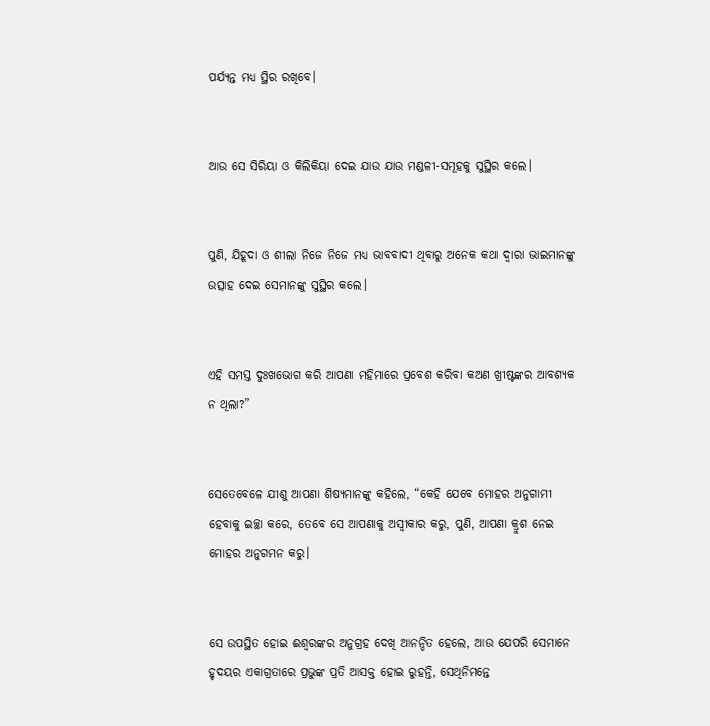ପର୍ଯ୍ୟନ୍ତ ମଧ୍ୟ ସ୍ଥିର ରଖିବେ।


ଆଉ ସେ ସିରିୟା ଓ କିଲିକିୟା ଦେଇ ଯାଉ ଯାଉ ମଣ୍ଡଳୀ-ସମୂହକୁ ସୁସ୍ଥିର କଲେ।


ପୁଣି, ଯିହୂଦା ଓ ଶୀଲା ନିଜେ ନିଜେ ମଧ୍ୟ ଭାବବାଦୀ ଥିବାରୁ ଅନେକ କଥା ଦ୍ୱାରା ଭାଇମାନଙ୍କୁ ଉତ୍ସାହ ଦେଇ ସେମାନଙ୍କୁ ସୁସ୍ଥିର କଲେ।


ଏହି ସମସ୍ତ ଦୁଃଖଭୋଗ କରି ଆପଣା ମହିମାରେ ପ୍ରବେଶ କରିବା କଅଣ ଖ୍ରୀଷ୍ଟଙ୍କର ଆବଶ୍ୟକ ନ ଥିଲା?”


ସେତେବେଳେ ଯୀଶୁ ଆପଣା ଶିଷ୍ୟମାନଙ୍କୁ କହିଲେ, “କେହି ଯେବେ ମୋହର ଅନୁଗାମୀ ହେବାକୁ ଇଚ୍ଛା କରେ, ତେବେ ସେ ଆପଣାକୁ ଅସ୍ୱୀକାର କରୁ, ପୁଣି, ଆପଣା କ୍ରୁଶ ନେଇ ମୋହର ଅନୁଗମନ କରୁ।


ସେ ଉପସ୍ଥିତ ହୋଇ ଈଶ୍ବରଙ୍କର ଅନୁଗ୍ରହ ଦେଖି ଆନନ୍ଦିତ ହେଲେ, ଆଉ ଯେପରି ସେମାନେ ହୃଦୟର ଏକାଗ୍ରତାରେ ପ୍ରଭୁଙ୍କ ପ୍ରତି ଆସକ୍ତ ହୋଇ ରୁହନ୍ତି, ସେଥିନିମନ୍ତେ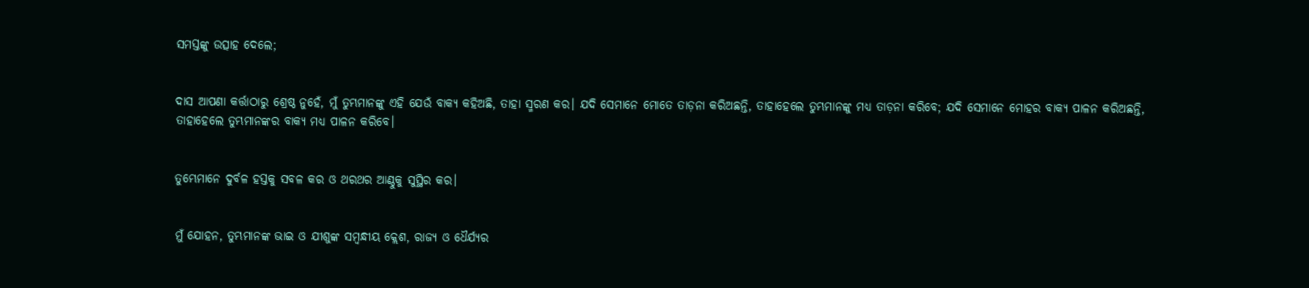ସମସ୍ତଙ୍କୁ ଉତ୍ସାହ ଦେଲେ;


ଦାସ ଆପଣା କର୍ତ୍ତାଠାରୁ ଶ୍ରେଷ୍ଠ ନୁହେଁ, ମୁଁ ତୁମ୍ଭମାନଙ୍କୁ ଏହି ଯେଉଁ ବାକ୍ୟ କହିଅଛି, ତାହା ସ୍ମରଣ କର। ଯଦି ସେମାନେ ମୋତେ ତାଡ଼ନା କରିଅଛନ୍ତି, ତାହାହେଲେ ତୁମ୍ଭମାନଙ୍କୁ ମଧ୍ୟ ତାଡ଼ନା କରିବେ; ଯଦି ସେମାନେ ମୋହର ବାକ୍ୟ ପାଳନ କରିଅଛନ୍ତି, ତାହାହେଲେ ତୁମ୍ଭମାନଙ୍କର ବାକ୍ୟ ମଧ୍ୟ ପାଳନ କରିବେ।


ତୁମ୍ଭେମାନେ ଦୁର୍ବଳ ହସ୍ତକୁ ସବଳ କର ଓ ଥରଥର ଆଣ୍ଠୁକୁ ସୁସ୍ଥିର କର।


ମୁଁ ଯୋହନ, ତୁମ୍ଭମାନଙ୍କ ଭାଇ ଓ ଯୀଶୁଙ୍କ ସମ୍ବନ୍ଧୀୟ କ୍ଲେଶ, ରାଜ୍ୟ ଓ ଧୈର୍ଯ୍ୟର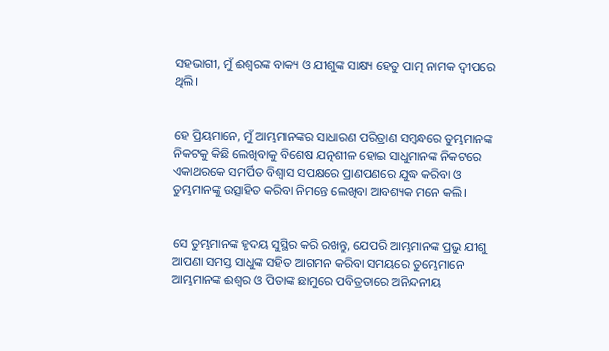ସହଭାଗୀ, ମୁଁ ଈଶ୍ବରଙ୍କ ବାକ୍ୟ ଓ ଯୀଶୁଙ୍କ ସାକ୍ଷ୍ୟ ହେତୁ ପାତ୍ମ ନାମକ ଦ୍ୱୀପରେ ଥିଲି।


ହେ ପ୍ରିୟମାନେ, ମୁଁ ଆମ୍ଭମାନଙ୍କର ସାଧାରଣ ପରିତ୍ରାଣ ସମ୍ବନ୍ଧରେ ତୁମ୍ଭମାନଙ୍କ ନିକଟକୁ କିଛି ଲେଖିବାକୁ ବିଶେଷ ଯତ୍ନଶୀଳ ହୋଇ ସାଧୁମାନଙ୍କ ନିକଟରେ ଏକାଥରକେ ସମର୍ପିତ ବିଶ୍ୱାସ ସପକ୍ଷରେ ପ୍ରାଣପଣରେ ଯୁଦ୍ଧ କରିବା ଓ ତୁମ୍ଭମାନଙ୍କୁ ଉତ୍ସାହିତ କରିବା ନିମନ୍ତେ ଲେଖିବା ଆବଶ୍ୟକ ମନେ କଲି।


ସେ ତୁମ୍ଭମାନଙ୍କ ହୃଦୟ ସୁସ୍ଥିର କରି ରଖନ୍ତୁ, ଯେପରି ଆମ୍ଭମାନଙ୍କ ପ୍ରଭୁ ଯୀଶୁ ଆପଣା ସମସ୍ତ ସାଧୁଙ୍କ ସହିତ ଆଗମନ କରିବା ସମୟରେ ତୁମ୍ଭେମାନେ ଆମ୍ଭମାନଙ୍କ ଈଶ୍ବର ଓ ପିତାଙ୍କ ଛାମୁରେ ପବିତ୍ରତାରେ ଅନିନ୍ଦନୀୟ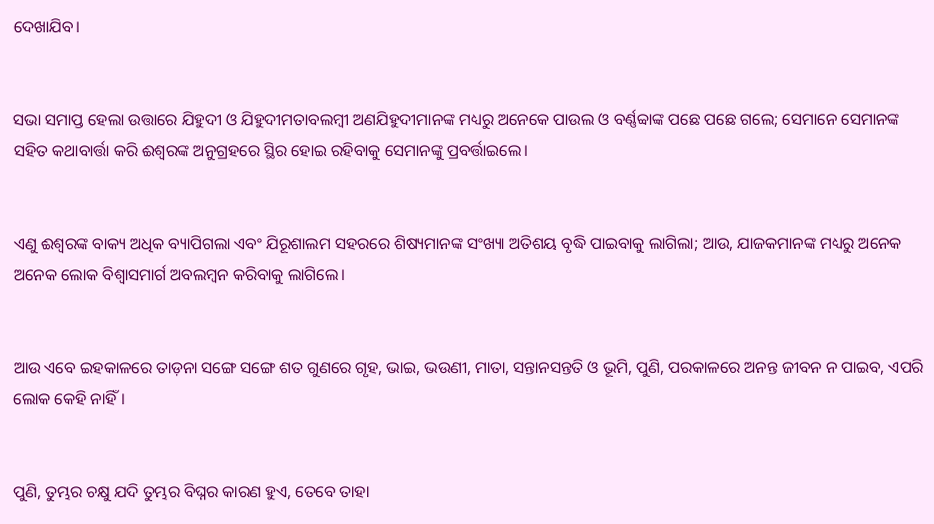ଦେଖାଯିବ।


ସଭା ସମାପ୍ତ ହେଲା ଉତ୍ତାରେ ଯିହୁଦୀ ଓ ଯିହୁଦୀମତାବଲମ୍ବୀ ଅଣଯିହୁଦୀମାନଙ୍କ ମଧ୍ୟରୁ ଅନେକେ ପାଉଲ ଓ ବର୍ଣ୍ଣବ୍ବାଙ୍କ ପଛେ ପଛେ ଗଲେ; ସେମାନେ ସେମାନଙ୍କ ସହିତ କଥାବାର୍ତ୍ତା କରି ଈଶ୍ବରଙ୍କ ଅନୁଗ୍ରହରେ ସ୍ଥିର ହୋଇ ରହିବାକୁ ସେମାନଙ୍କୁ ପ୍ରବର୍ତ୍ତାଇଲେ।


ଏଣୁ ଈଶ୍ବରଙ୍କ ବାକ୍ୟ ଅଧିକ ବ୍ୟାପିଗଲା ଏବଂ ଯିରୂଶାଲମ ସହରରେ ଶିଷ୍ୟମାନଙ୍କ ସଂଖ୍ୟା ଅତିଶୟ ବୃଦ୍ଧି ପାଇବାକୁ ଲାଗିଲା; ଆଉ, ଯାଜକମାନଙ୍କ ମଧ୍ୟରୁ ଅନେକ ଅନେକ ଲୋକ ବିଶ୍ୱାସମାର୍ଗ ଅବଲମ୍ବନ କରିବାକୁ ଲାଗିଲେ।


ଆଉ ଏବେ ଇହକାଳରେ ତାଡ଼ନା ସଙ୍ଗେ ସଙ୍ଗେ ଶତ ଗୁଣରେ ଗୃହ, ଭାଇ, ଭଉଣୀ, ମାତା, ସନ୍ତାନସନ୍ତତି ଓ ଭୂମି, ପୁଣି, ପରକାଳରେ ଅନନ୍ତ ଜୀବନ ନ ପାଇବ, ଏପରି ଲୋକ କେହି ନାହିଁ।


ପୁଣି, ତୁମ୍ଭର ଚକ୍ଷୁ ଯଦି ତୁମ୍ଭର ବିଘ୍ନର କାରଣ ହୁଏ, ତେବେ ତାହା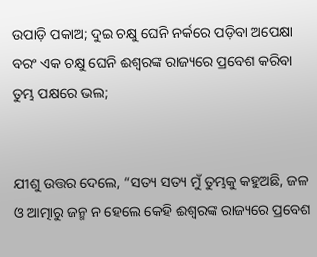ଉପାଡ଼ି ପକାଅ; ଦୁଇ ଚକ୍ଷୁ ଘେନି ନର୍କରେ ପଡ଼ିବା ଅପେକ୍ଷା ବରଂ ଏକ ଚକ୍ଷୁ ଘେନି ଈଶ୍ବରଙ୍କ ରାଜ୍ୟରେ ପ୍ରବେଶ କରିବା ତୁମ୍ଭ ପକ୍ଷରେ ଭଲ;


ଯୀଶୁ ଉତ୍ତର ଦେଲେ, “ସତ୍ୟ ସତ୍ୟ ମୁଁ ତୁମ୍ଭକୁ କହୁଅଛି, ଜଳ ଓ ଆତ୍ମାରୁ ଜନ୍ମ ନ ହେଲେ କେହି ଈଶ୍ବରଙ୍କ ରାଜ୍ୟରେ ପ୍ରବେଶ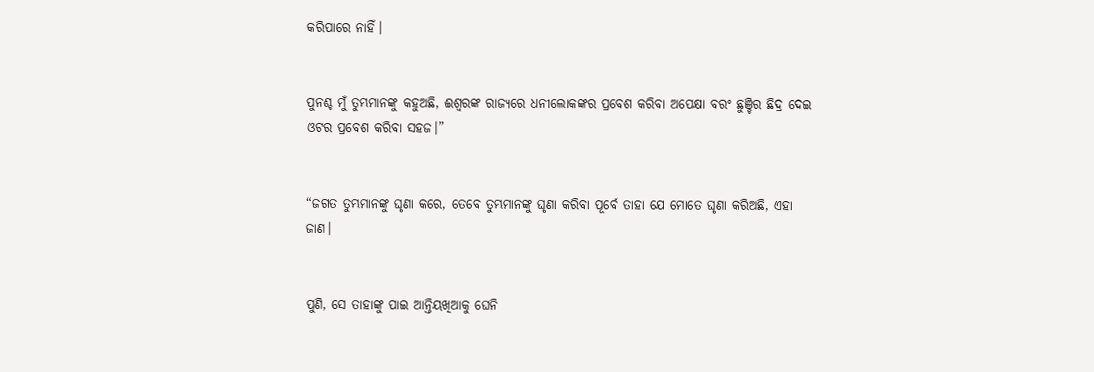କରିପାରେ ନାହିଁ।


ପୁନଶ୍ଚ ମୁଁ ତୁମ୍ଭମାନଙ୍କୁ କହୁଅଛି, ଈଶ୍ବରଙ୍କ ରାଜ୍ୟରେ ଧନୀଲୋକଙ୍କର ପ୍ରବେଶ କରିବା ଅପେକ୍ଷା ବରଂ ଛୁଞ୍ଚିର ଛିଦ୍ର ଦେଇ ଓଟର ପ୍ରବେଶ କରିବା ସହଜ।”


“ଜଗତ ତୁମ୍ଭମାନଙ୍କୁ ଘୃଣା କରେ, ତେବେ ତୁମ୍ଭମାନଙ୍କୁ ଘୃଣା କରିବା ପୂର୍ବେ ତାହା ଯେ ମୋତେ ଘୃଣା କରିଅଛି, ଏହା ଜାଣ।


ପୁଣି, ସେ ତାହାଙ୍କୁ ପାଇ ଆନ୍ତିୟଖିଆକୁ ଘେନି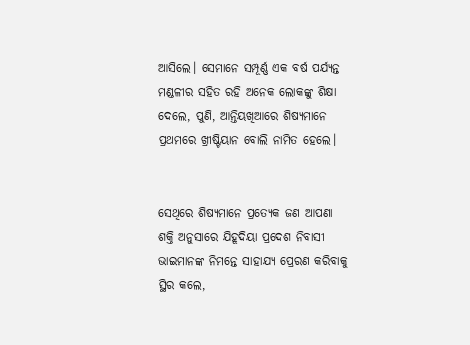ଆସିଲେ। ସେମାନେ ସମ୍ପୂର୍ଣ୍ଣ ଏକ ବର୍ଷ ପର୍ଯ୍ୟନ୍ତ ମଣ୍ଡଳୀର ସହିତ ରହି ଅନେକ ଲୋକଙ୍କୁ ଶିକ୍ଷା ଦେଲେ, ପୁଣି, ଆନ୍ତିୟଖିଆରେ ଶିଷ୍ୟମାନେ ପ୍ରଥମରେ ଖ୍ରୀଷ୍ଟିୟାନ ବୋଲି ନାମିତ ହେଲେ।


ସେଥିରେ ଶିଷ୍ୟମାନେ ପ୍ରତ୍ୟେକ ଜଣ ଆପଣା ଶକ୍ତି ଅନୁସାରେ ଯିହୂଦିୟା ପ୍ରଦେଶ ନିବାସୀ ଭାଇମାନଙ୍କ ନିମନ୍ତେ ସାହାଯ୍ୟ ପ୍ରେରଣ କରିବାକୁ ସ୍ଥିର କଲେ,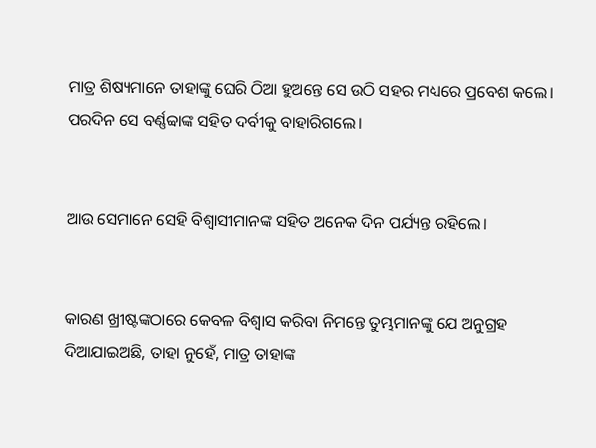ମାତ୍ର ଶିଷ୍ୟମାନେ ତାହାଙ୍କୁ ଘେରି ଠିଆ ହୁଅନ୍ତେ ସେ ଉଠି ସହର ମଧ୍ୟରେ ପ୍ରବେଶ କଲେ। ପରଦିନ ସେ ବର୍ଣ୍ଣବ୍ବାଙ୍କ ସହିତ ଦର୍ବୀକୁ ବାହାରିଗଲେ।


ଆଉ ସେମାନେ ସେହି ବିଶ୍ୱାସୀମାନଙ୍କ ସହିତ ଅନେକ ଦିନ ପର୍ଯ୍ୟନ୍ତ ରହିଲେ।


କାରଣ ଖ୍ରୀଷ୍ଟଙ୍କଠାରେ କେବଳ ବିଶ୍ୱାସ କରିବା ନିମନ୍ତେ ତୁମ୍ଭମାନଙ୍କୁ ଯେ ଅନୁଗ୍ରହ ଦିଆଯାଇଅଛି, ତାହା ନୁହେଁ, ମାତ୍ର ତାହାଙ୍କ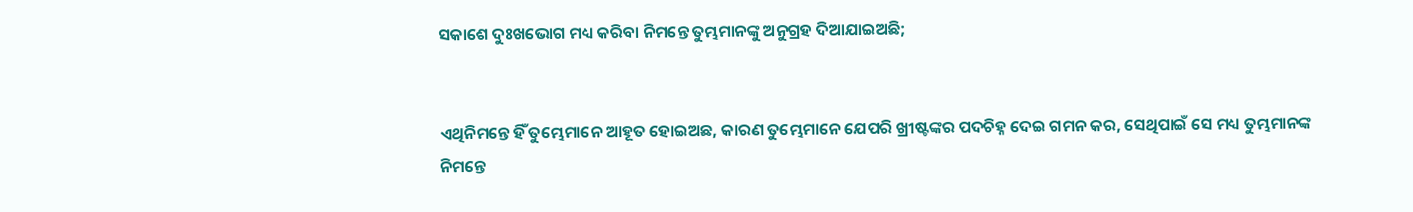ସକାଶେ ଦୁଃଖଭୋଗ ମଧ୍ୟ କରିବା ନିମନ୍ତେ ତୁମ୍ଭମାନଙ୍କୁ ଅନୁଗ୍ରହ ଦିଆଯାଇଅଛି;


ଏଥିନିମନ୍ତେ ହିଁ ତୁମ୍ଭେମାନେ ଆହୂତ ହୋଇଅଛ, କାରଣ ତୁମ୍ଭେମାନେ ଯେପରି ଖ୍ରୀଷ୍ଟଙ୍କର ପଦଚିହ୍ନ ଦେଇ ଗମନ କର, ସେଥିପାଇଁ ସେ ମଧ୍ୟ ତୁମ୍ଭମାନଙ୍କ ନିମନ୍ତେ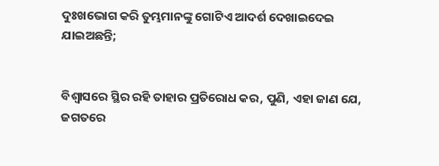ଦୁଃଖଭୋଗ କରି ତୁମ୍ଭମାନଙ୍କୁ ଗୋଟିଏ ଆଦର୍ଶ ଦେଖାଇଦେଇ ଯାଇଅଛନ୍ତି;


ବିଶ୍ୱାସରେ ସ୍ଥିର ରହି ତାହାର ପ୍ରତିରୋଧ କର, ପୁଣି, ଏହା ଜାଣ ଯେ, ଜଗତରେ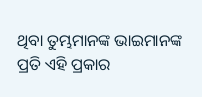ଥିବା ତୁମ୍ଭମାନଙ୍କ ଭାଇମାନଙ୍କ ପ୍ରତି ଏହି ପ୍ରକାର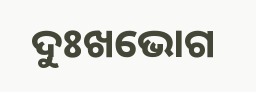ଦୁଃଖଭୋଗ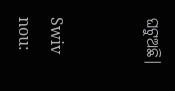ଘଟୁଅଛି।


Swiv nou: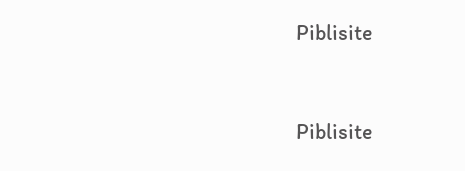Piblisite


Piblisite